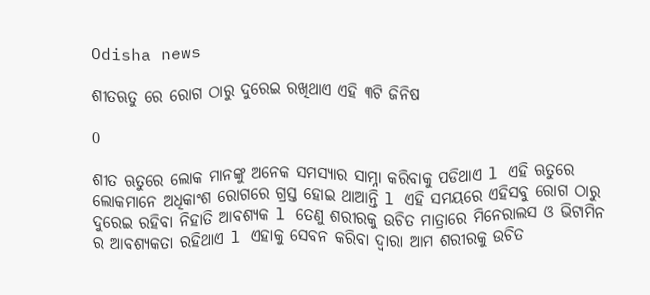Odisha news

ଶୀତଋତୁ ରେ ରୋଗ ଠାରୁ ଦୁରେଇ ରଖିଥାଏ ଏହି ୩ଟି ଜିନିଷ

0

ଶୀତ ଋତୁରେ ଲୋକ ମାନଙ୍କୁ ଅନେକ ସମସ୍ୟାର ସାମ୍ନା କରିବାକୁ ପଡିଥାଏ l ଏହି ଋତୁରେ ଲୋକମାନେ ଅଧିକାଂଶ ରୋଗରେ ଗ୍ରସ୍ତ ହୋଇ ଥାଆନ୍ତି l ଏହି ସମୟରେ ଏହିସବୁ ରୋଗ ଠାରୁ ଦୁରେଇ ରହିବା ନିହାତି ଆବଶ୍ୟକ l ତେଣୁ ଶରୀରକୁ ଉଚିତ ମାତ୍ରାରେ ମିନେରାଲସ ଓ ଭିଟାମିନ ର ଆବଶ୍ୟକତା ରହିଥାଏ l ଏହାକୁ ସେବନ କରିବା ଦ୍ୱାରା ଆମ ଶରୀରକୁ ଉଚିତ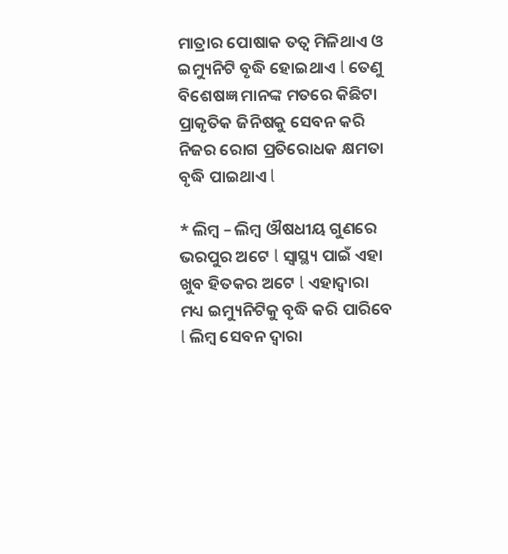ମାତ୍ରାର ପୋଷାକ ତତ୍ୱ ମିଳିଥାଏ ଓ ଇମ୍ୟୁନିଟି ବୃଦ୍ଧି ହୋଇଥାଏ l ତେଣୁ ବିଶେଷଜ୍ଞ ମାନଙ୍କ ମତରେ କିଛିଟା ପ୍ରାକୃତିକ ଜିନିଷକୁ ସେବନ କରି ନିଜର ରୋଗ ପ୍ରତିରୋଧକ କ୍ଷମତା ବୃଦ୍ଧି ପାଇଥାଏ l

* ଲିମ୍ବ – ଲିମ୍ବ ଔଷଧୀୟ ଗୁଣରେ ଭରପୁର ଅଟେ l ସ୍ୱାସ୍ଥ୍ୟ ପାଇଁ ଏହା ଖୁବ ହିତକର ଅଟେ l ଏହାଦ୍ୱାରା ମଧ୍ୟ ଇମ୍ୟୁନିଟିକୁ ବୃଦ୍ଧି କରି ପାରିବେ l ଲିମ୍ବ ସେବନ ଦ୍ୱାରା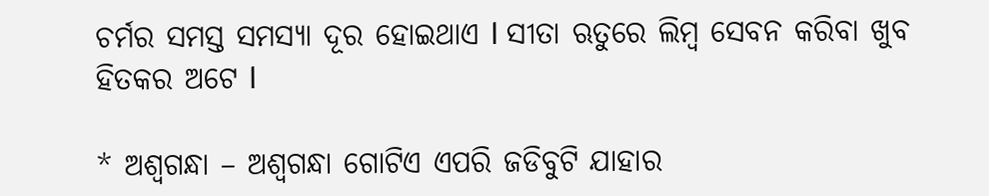ଚର୍ମର ସମସ୍ତ ସମସ୍ୟା ଦୂର ହୋଇଥାଏ l ସୀତା ଋତୁରେ ଲିମ୍ବ ସେବନ କରିବା ଖୁବ ହିତକର ଅଟେ l

* ଅଶ୍ଵଗନ୍ଧା – ଅଶ୍ଵଗନ୍ଧା ଗୋଟିଏ ଏପରି ଜଡିବୁଟି ଯାହାର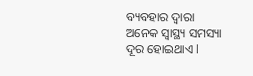ବ୍ୟବହାର ଦ୍ୱାରା ଅନେକ ସ୍ୱାସ୍ଥ୍ୟ ସମସ୍ୟା ଦୂର ହୋଇଥାଏ l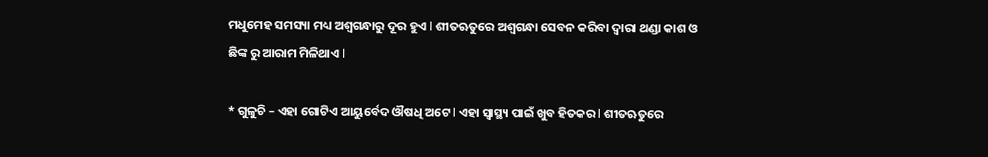ମଧୁମେହ ସମସ୍ୟା ମଧ୍ୟ ଅଶ୍ଵଗନ୍ଧାରୁ ଦୂର ହୁଏ l ଶୀତଋତୁରେ ଅଶ୍ଵଗନ୍ଧା ସେବନ କରିବା ଦ୍ୱାରା ଥଣ୍ଡା କାଶ ଓ ଛିଙ୍କ ରୁ ଆରାମ ମିଳିଥାଏ l

* ଗୁଳୁଚି – ଏହା ଗୋଟିଏ ଆୟୁର୍ବେଦ ଔଷଧି ଅଟେ l ଏହା ସ୍ୱାସ୍ଥ୍ୟ ପାଇଁ ଖୁବ ହିତକର l ଶୀତଋତୁରେ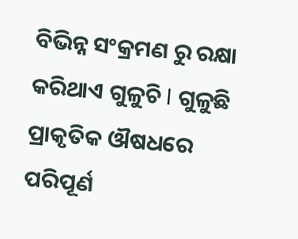ବିଭିନ୍ନ ସଂକ୍ରମଣ ରୁ ରକ୍ଷା କରିଥାଏ ଗୁଳୁଚି l ଗୁଳୁଛି ପ୍ରାକୃତିକ ଔଷଧରେ ପରିପୂର୍ଣ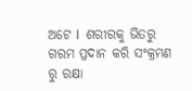ଅଟେ l  ଶରୀରକୁ ଭିତରୁ ଗରମ ପ୍ରଦାନ କରି ସଂକ୍ରମଣ ରୁ ରକ୍ଷା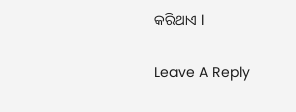କରିଥାଏ l

Leave A Reply